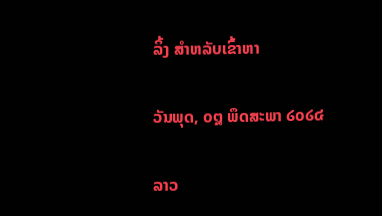ລິ້ງ ສຳຫລັບເຂົ້າຫາ

ວັນພຸດ, ໐໘ ພຶດສະພາ ໒໐໒໔

ລາວ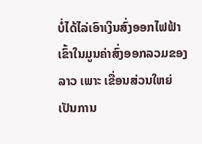ບໍ່ໄດ້ໄລ່ເອົາເງິນສົ່ງອອກໄຟຟ້າ ເຂົ້າໃນມູນຄ່າສົ່ງອອກລວມຂອງລາວ ເພາະ ເຂື່ອນສ່ວນໃຫຍ່ເປັນການ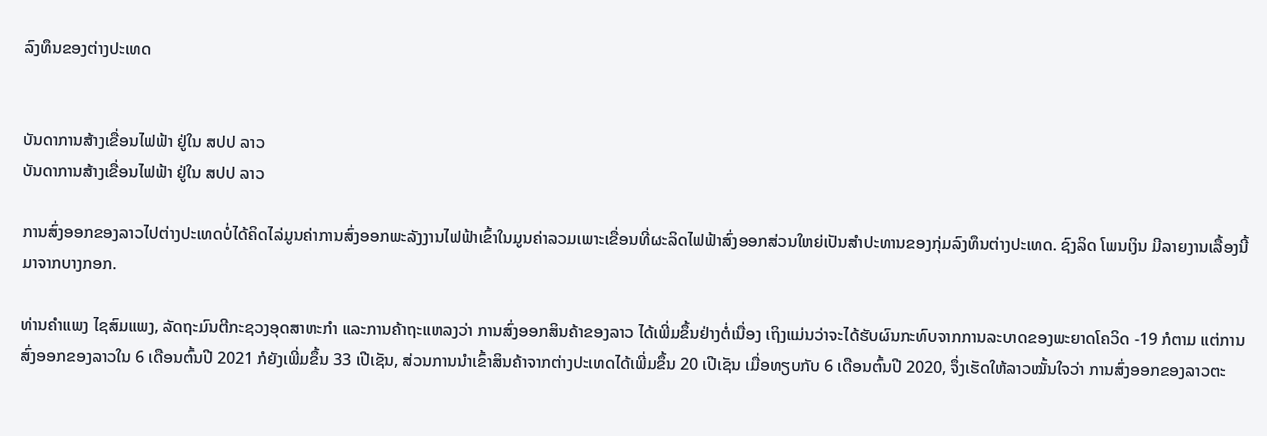ລົງທຶນຂອງຕ່າງປະເທດ


ບັນດາການສ້າງເຂື່ອນໄຟຟ້າ ຢູ່ໃນ ສປປ ລາວ
ບັນດາການສ້າງເຂື່ອນໄຟຟ້າ ຢູ່ໃນ ສປປ ລາວ

ການສົ່ງອອກຂອງລາວໄປຕ່າງປະເທດບໍ່ໄດ້ຄິດໄລ່ມູນຄ່າການສົ່ງອອກພະລັງງານໄຟຟ້າເຂົ້າໃນມູນຄ່າລວມເພາະເຂື່ອນທີ່ຜະລິດໄຟຟ້າສົ່ງອອກສ່ວນໃຫຍ່ເປັນສຳປະທານຂອງກຸ່ມລົງທຶນຕ່າງປະເທດ. ຊົງລິດ ໂພນເງິນ ມີລາຍງານເລື້ອງນີ້ມາຈາກບາງກອກ.

ທ່ານຄໍາແພງ ໄຊສົມແພງ, ລັດຖະມົນຕີກະຊວງອຸດສາຫະກຳ ແລະການຄ້າຖະແຫລງວ່າ ການສົ່ງອອກສິນຄ້າຂອງລາວ ໄດ້ເພີ່ມຂຶ້ນຢ່າງຕໍ່ເນື່ອງ ເຖິງແມ່ນວ່າຈະໄດ້ຮັບຜົນກະທົບຈາກການລະບາດຂອງພະຍາດໂຄວິດ -19 ກໍຕາມ ແຕ່ການສົ່ງອອກຂອງລາວໃນ 6 ເດືອນຕົ້ນປີ 2021 ກໍຍັງເພີ່ມຂຶ້ນ 33 ເປີເຊັນ, ສ່ວນການນຳເຂົ້າສິນຄ້າຈາກຕ່າງປະເທດໄດ້ເພີ່ມຂຶ້ນ 20 ເປີເຊັນ ເມື່ອທຽບກັບ 6 ເດືອນຕົ້ນປີ 2020, ຈຶ່ງເຮັດໃຫ້ລາວໝັ້ນໃຈວ່າ ການສົ່ງອອກຂອງລາວຕະ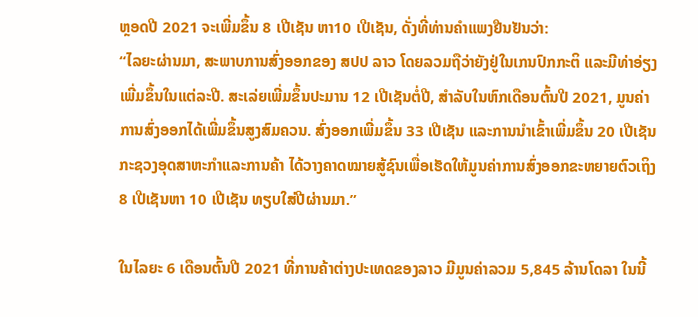ຫຼອດປີ 2021 ຈະເພີ່ມຂຶ້ນ 8 ເປີເຊັນ ຫາ10 ເປີເຊັນ, ດັ່ງທີ່ທ່ານຄໍາແພງຢືນຢັນວ່າ:
“ໄລຍະຜ່ານມາ, ສະພາບການສົ່ງອອກຂອງ ສປປ ລາວ ໂດຍລວມຖືວ່າຍັງຢູ່ໃນເກນປົກກະຕິ ແລະມີທ່າອ່ຽງເພີ່ມຂຶ້ນໃນແຕ່ລະປີ. ສະເລ່ຍເພີ່ມຂຶ້ນປະມານ 12 ເປີເຊັນຕໍ່ປີ, ສໍາລັບໃນຫົກເດືອນຕົ້ນປີ 2021, ມູນຄ່າການສົ່ງອອກໄດ້ເພີ່ມຂຶ້ນສູງສົມຄວນ. ສົ່ງອອກເພີ່ມຂຶ້ນ 33 ເປີເຊັນ ແລະການນໍາເຂົ້າເພີ່ມຂຶ້ນ 20 ເປີເຊັນ ກະຊວງອຸດສາຫະກໍາແລະການຄ້າ ໄດ້ວາງຄາດໝາຍສູ້ຊົນເພື່ອເຮັດໃຫ້ມູນຄ່າການສົ່ງອອກຂະຫຍາຍຕົວເຖິງ 8 ເປີເຊັນຫາ 10 ເປີເຊັນ ທຽບໃສ່ປີຜ່ານມາ.”

ໃນໄລຍະ 6 ເດືອນຕົ້ນປີ 2021 ທີ່ການຄ້າຕ່າງປະເທດຂອງລາວ ມີມູນຄ່າລວມ 5,845 ລ້ານໂດລາ ໃນນີ້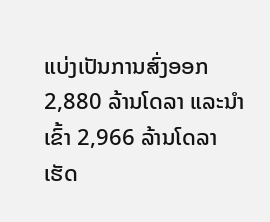ແບ່ງເປັນການສົ່ງອອກ 2,880 ລ້ານໂດລາ ແລະນຳເຂົ້າ 2,966 ລ້ານໂດລາ ເຮັດ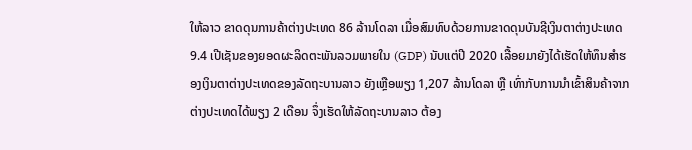ໃຫ້ລາວ ຂາດດຸນການຄ້າຕ່າງປະເທດ 86 ລ້ານໂດລາ ເມື່ອສົມທົບດ້ວຍການຂາດດຸນບັນຊີເງິນຕາຕ່າງປະເທດ 9.4 ເປີເຊັນຂອງຍອດຜະລິດຕະພັນລວມພາຍໃນ (GDP) ນັບແຕ່ປີ 2020 ເລື້ອຍມາຍັງໄດ້ເຮັດໃຫ້ທຶນສຳຮອງເງິນຕາຕ່າງປະເທດຂອງລັດຖະບານລາວ ຍັງເຫຼືອພຽງ 1,207 ລ້ານໂດລາ ຫຼື ເທົ່າກັບການນຳເຂົ້າສິນຄ້າຈາກຕ່າງປະເທດໄດ້ພຽງ 2 ເດືອນ ຈຶ່ງເຮັດໃຫ້ລັດຖະບານລາວ ຕ້ອງ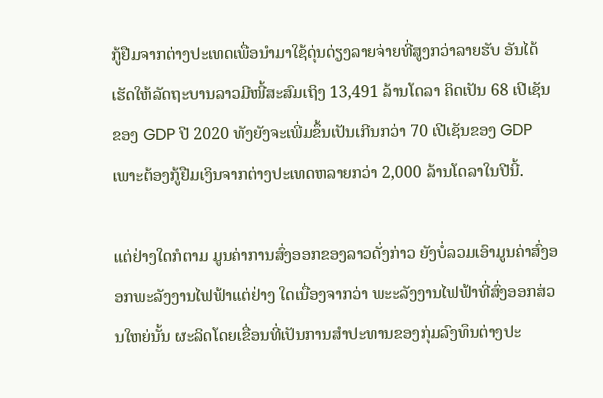ກູ້ຢືມຈາກຕ່າງປະເທດເພື່ອນຳມາໃຊ້ດຸ່ນດ່ຽງລາຍຈ່າຍທີ່ສູງກວ່າລາຍຮັບ ອັນໄດ້ເຮັດໃຫ້ລັດຖະບານລາວມີໜີ້ສະສົມເຖິງ 13,491 ລ້ານໂດລາ ຄິດເປັນ 68 ເປີເຊັນຂອງ GDP ປີ 2020 ທັງຍັງຈະເພີ່ມຂຶ້ນເປັນເກີນກວ່າ 70 ເປີເຊັນຂອງ GDP ເພາະຕ້ອງກູ້ຢືມເງິນຈາກຕ່າງປະເທດຫລາຍກວ່າ 2,000 ລ້ານໂດລາໃນປີນີ້.

ແຕ່ຢ່າງໃດກໍຕາມ ມູນຄ່າການສົ່ງອອກຂອງລາວດັ່ງກ່າວ ຍັງບໍ່ລວມເອົາມູນຄ່າສົ່ງອອກພະລັງງານໄຟຟ້າແຕ່ຢ່າງ ໃດເນື່ອງຈາກວ່າ ພະະລັງງານໄຟຟ້າທີ່ສົ່ງອອກສ່ວນໃຫຍ່ນັ້ນ ຜະລິດໂດຍເຂື່ອນທີ່ເປັນການສຳປະທານຂອງກຸ່ມລົງທຶນຕ່າງປະ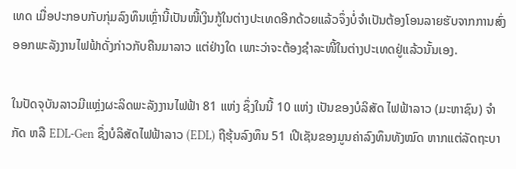ເທດ ເມື່ອປະກອບກັບກຸ່ມລົງທຶນເຫຼົ່ານີ້ເປັນໜີ້ເງິນກູ້ໃນຕ່າງປະເທດອີກດ້ວຍແລ້ວຈຶ່ງບໍ່ຈຳເປັນຕ້ອງໂອນລາຍຮັບຈາກການສົ່ງອອກພະລັງງານໄຟຟ້າດັ່ງກ່າວກັບຄືນມາລາວ ແຕ່ຢ່າງໃດ ເພາະວ່າຈະຕ້ອງຊໍາລະໜີ້ໃນຕ່າງປະເທດຢູ່ແລ້ວນັ້ນເອງ.

ໃນປັດຈຸບັນລາວມີແຫຼ່ງຜະລິດພະລັງງານໄຟຟ້າ 81 ແຫ່ງ ຊຶ່ງໃນນີ້ 10 ແຫ່ງ ເປັນຂອງບໍລິສັດ ໄຟຟ້າລາວ (ມະຫາຊົນ) ຈໍາກັດ ຫລື EDL-Gen ຊຶ່ງບໍລິສັດໄຟຟ້າລາວ (EDL) ຖືຮຸ້ນລົງທຶນ 51 ເປີເຊັນຂອງມູນຄ່າລົງທຶນທັງໝົດ ຫາກແຕ່ລັດຖະບາ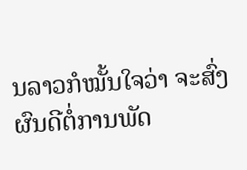ນລາວກໍໝັ້ນໃຈວ່າ ຈະສົ່ງຜົນດີຕໍ່ການພັດ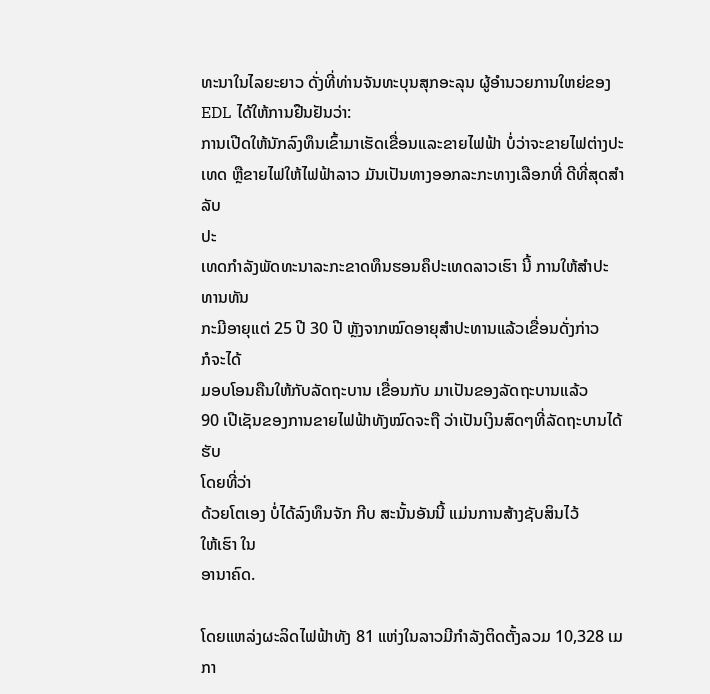ທະນາໃນໄລຍະຍາວ ດັ່ງທີ່ທ່ານຈັນທະບຸນສຸກອະລຸນ ຜູ້ອໍານວຍການໃຫຍ່ຂອງ EDL ໄດ້ໃຫ້ການຢືນຢັນວ່າ:
ການເປີດໃຫ້ນັກລົງທຶນເຂົ້າມາເຮັດເຂື່ອນແລະຂາຍໄຟຟ້າ ບໍ່ວ່າຈະຂາຍໄຟຕ່າງປະ
ເທດ ຫຼືຂາຍໄຟໃຫ້ໄຟຟ້າລາວ ມັນເປັນທາງອອກລະກະທາງເລືອກທີ່ ດີທີ່ສຸດສຳລັບ
ປະ
ເທດກຳລັງພັດທະນາລະກະຂາດທຶນຮອນຄຶປະເທດລາວເຮົາ ນີ້ ການໃຫ້ສຳປະ
ທານທັນ
ກະມີອາຍຸແຕ່ 25 ປີ 30 ປີ ຫຼັງຈາກໝົດອາຍຸສຳປະທານແລ້ວເຂື່ອນດັ່ງກ່າວ
ກໍຈະໄດ້
ມອບໂອນຄືນໃຫ້ກັບລັດຖະບານ ເຂື່ອນກັບ ມາເປັນຂອງລັດຖະບານແລ້ວ
90 ເປີເຊັນຂອງການຂາຍໄຟຟ້າທັງໝົດຈະຖື ວ່າເປັນເງິນສົດໆທີ່ລັດຖະບານໄດ້ຮັບ
ໂດຍທີ່ວ່າ
ດ້ວຍໂຕເອງ ບໍ່ໄດ້ລົງທຶນຈັກ ກີບ ສະນັ້ນອັນນີ້ ແມ່ນການສ້າງຊັບສິນໄວ້
ໃຫ້ເຮົາ ໃນ
ອານາຄົດ.

ໂດຍແຫລ່ງຜະລິດໄຟຟ້າທັງ 81 ແຫ່ງໃນລາວມີກຳລັງຕິດຕັ້ງລວມ 10,328 ເມກາ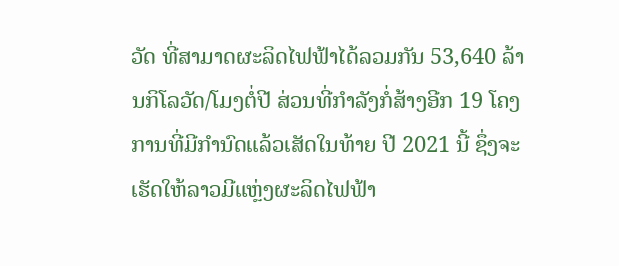ວັດ ທີ່ສາມາດຜະລິດໄຟຟ້າໄດ້ລວມກັນ 53,640 ລ້ານກິໂລວັດ/ໂມງຕໍ່ປີ ສ່ວນທີ່ກຳລັງກໍ່ສ້າງອີກ 19 ໂຄງການທີ່ມີກຳນົດແລ້ວເສັດໃນທ້າຍ ປີ 2021 ນີ້ ຊຶ່ງຈະເຮັດໃຫ້ລາວມີແຫຼ່ງຜະລິດໄຟຟ້າ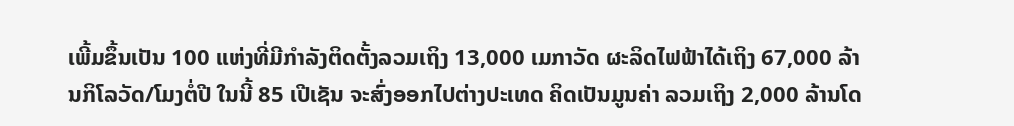ເພີ້ມຂຶ້ນເປັນ 100 ແຫ່ງທີ່ມີກຳລັງຕິດຕັ້ງລວມເຖິງ 13,000 ເມກາວັດ ຜະລິດໄຟຟ້າໄດ້ເຖິງ 67,000 ລ້ານກິໂລວັດ/ໂມງຕໍ່ປີ ໃນນີ້ 85 ເປີເຊັນ ຈະສົ່ງອອກໄປຕ່າງປະເທດ ຄິດເປັນມູນຄ່າ ລວມເຖິງ 2,000 ລ້ານໂດ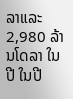ລາແລະ 2,980 ລ້ານໂດລາ ໃນປີ ໃນປີ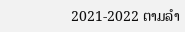2021-2022 ຕາມລໍາ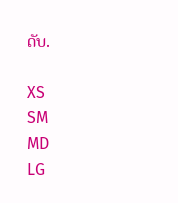ດັບ.

XS
SM
MD
LG